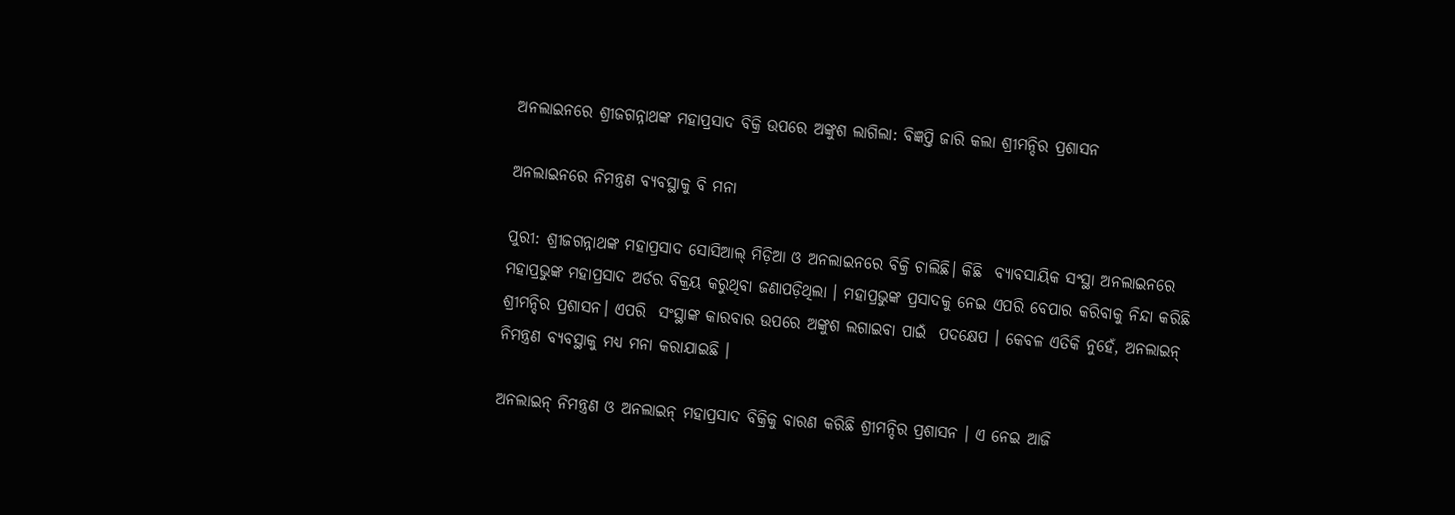ଅନଲାଇନରେ ଶ୍ରୀଜଗନ୍ନାଥଙ୍କ ମହାପ୍ରସାଦ ବିକ୍ରି ଉପରେ ଅଙ୍କୁଶ ଲାଗିଲା: ବିଜ୍ଞପ୍ତି ଜାରି କଲା ଶ୍ରୀମନ୍ଦିର ପ୍ରଶାସନ

ଅନଲାଇନରେ ନିମନ୍ତ୍ରଣ ବ୍ୟବସ୍ଥାକୁ ବି ମନା

ପୁରୀ: ଶ୍ରୀଜଗନ୍ନାଥଙ୍କ ମହାପ୍ରସାଦ ସୋସିଆଲ୍ ମିଡ଼ିଆ ଓ ଅନଲାଇନରେ ବିକ୍ରି ଚାଲିଛି। କିଛି  ବ୍ୟାବସାୟିକ ସଂସ୍ଥା ଅନଲାଇନରେ ମହାପ୍ରଭୁଙ୍କ ମହାପ୍ରସାଦ ଅର୍ଡର ବିକ୍ରୟ କରୁଥିବା ଜଣାପଡ଼ିଥିଲା । ମହାପ୍ରଭୁଙ୍କ ପ୍ରସାଦକୁ ନେଇ ଏପରି ବେପାର କରିବାକୁ ନିନ୍ଦା କରିଛି ଶ୍ରୀମନ୍ଦିର ପ୍ରଶାସନ। ଏପରି  ସଂସ୍ଥାଙ୍କ କାରବାର ଉପରେ ଅଙ୍କୁଶ ଲଗାଇବା ପାଇଁ  ପଦକ୍ଷେପ । କେବଳ ଏତିକି ନୁହେଁ, ଅନଲାଇନ୍ ନିମନ୍ତ୍ରଣ ବ୍ୟବସ୍ଥାକୁ ମଧ୍ୟ ମନା କରାଯାଇଛି ।

ଅନଲାଇନ୍ ନିମନ୍ତ୍ରଣ ଓ ଅନଲାଇନ୍ ମହାପ୍ରସାଦ ବିକ୍ରିକୁ ବାରଣ କରିଛି ଶ୍ରୀମନ୍ଦିର ପ୍ରଶାସନ । ଏ ନେଇ ଆଜି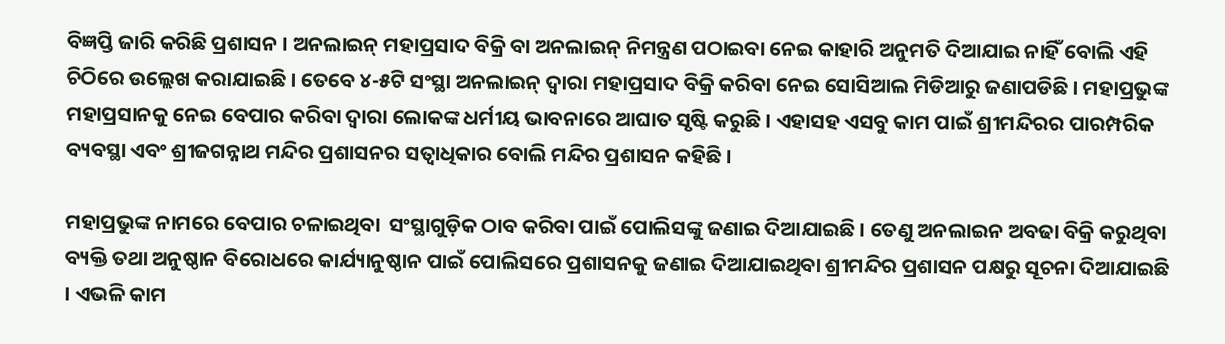ବିଜ୍ଞପ୍ତି ଜାରି କରିଛି ପ୍ରଶାସନ । ଅନଲାଇନ୍ ମହାପ୍ରସାଦ ବିକ୍ରି ବା ଅନଲାଇନ୍ ନିମନ୍ତ୍ରଣ ପଠାଇବା ନେଇ କାହାରି ଅନୁମତି ଦିଆଯାଇ ନାହିଁ ବୋଲି ଏହି ଚିଠିରେ ଉଲ୍ଲେଖ କରାଯାଇଛି । ତେବେ ୪-୫ଟି ସଂସ୍ଥା ଅନଲାଇନ୍ ଦ୍ୱାରା ମହାପ୍ରସାଦ ବିକ୍ରି କରିବା ନେଇ ସୋସିଆଲ ମିଡିଆରୁ ଜଣାପଡିଛି । ମହାପ୍ରଭୁଙ୍କ ମହାପ୍ରସାନକୁ ନେଇ ବେପାର କରିବା ଦ୍ୱାରା ଲୋକଙ୍କ ଧର୍ମୀୟ ଭାବନାରେ ଆଘାତ ସୃଷ୍ଟି କରୁଛି । ଏହାସହ ଏସବୁ କାମ ପାଇଁ ଶ୍ରୀମନ୍ଦିରର ପାରମ୍ପରିକ ବ୍ୟବସ୍ଥା ଏବଂ ଶ୍ରୀଜଗନ୍ନାଥ ମନ୍ଦିର ପ୍ରଶାସନର ସତ୍ୱାଧିକାର ବୋଲି ମନ୍ଦିର ପ୍ରଶାସନ କହିଛି ।

ମହାପ୍ରଭୁଙ୍କ ନାମରେ ବେପାର ଚଳାଇଥିବା  ସଂସ୍ଥାଗୁଡ଼ିକ ଠାବ କରିବା ପାଇଁ ପୋଲିସଙ୍କୁ ଜଣାଇ ଦିଆଯାଇଛି । ତେଣୁ ଅନଲାଇନ ଅବଢା ବିକ୍ରି କରୁଥିବା ବ୍ୟକ୍ତି ତଥା ଅନୁଷ୍ଠାନ ବିରୋଧରେ କାର୍ଯ୍ୟାନୁଷ୍ଠାନ ପାଇଁ ପୋଲିସରେ ପ୍ରଶାସନକୁ ଜଣାଇ ଦିଆଯାଇଥିବା ଶ୍ରୀମନ୍ଦିର ପ୍ରଶାସନ ପକ୍ଷରୁ ସୂଚନା ଦିଆଯାଇଛି । ଏଭଳି କାମ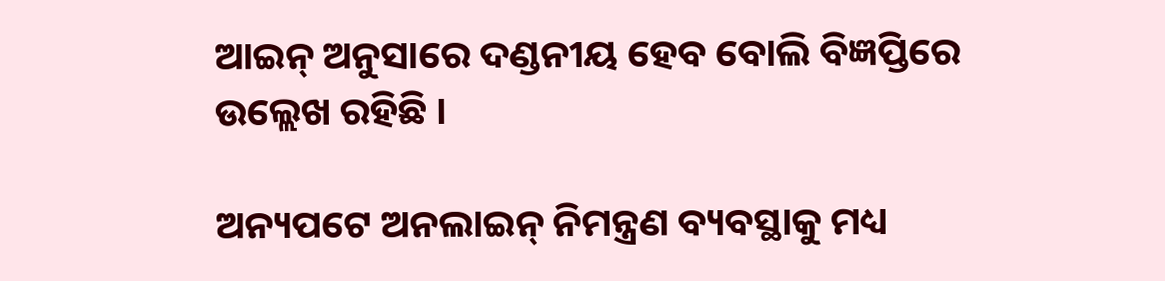ଆଇନ୍ ଅନୁସାରେ ଦଣ୍ଡନୀୟ ହେବ ବୋଲି ବିଜ୍ଞପ୍ତିରେ ଉଲ୍ଲେଖ ରହିଛି ।

ଅନ୍ୟପଟେ ଅନଲାଇନ୍ ନିମନ୍ତ୍ରଣ ବ୍ୟବସ୍ଥାକୁ ମଧ୍ୟ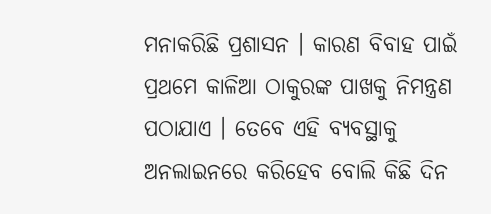ମନାକରିଛି ପ୍ରଶାସନ । କାରଣ ବିବାହ ପାଇଁ ପ୍ରଥମେ କାଳିଆ ଠାକୁରଙ୍କ ପାଖକୁ ନିମନ୍ତ୍ରଣ ପଠାଯାଏ । ତେବେ ଏହି ବ୍ୟବସ୍ଥାକୁ ଅନଲାଇନରେ କରିହେବ ବୋଲି କିଛି ଦିନ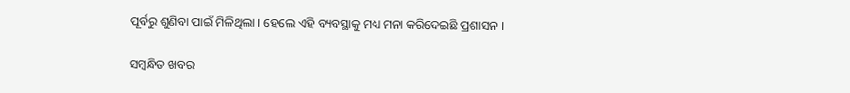ପୂର୍ବରୁ ଶୁଣିବା ପାଇଁ ମିଳିଥିଲା । ହେଲେ ଏହି ବ୍ୟବସ୍ଥାକୁ ମଧ୍ୟ ମନା କରିଦେଇଛି ପ୍ରଶାସନ ।

ସମ୍ବନ୍ଧିତ ଖବର